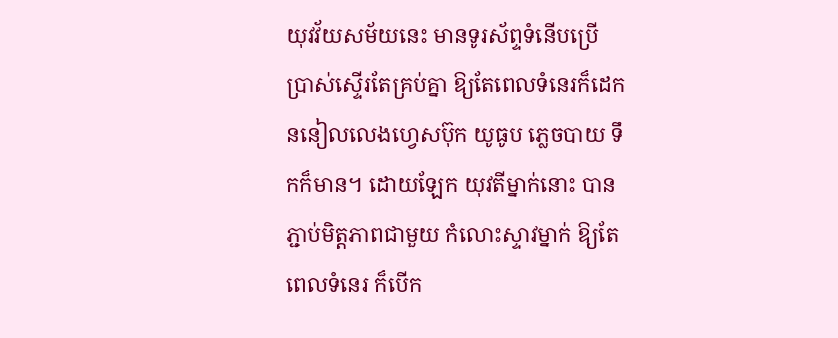យុវវ័យសម័យនេះ មានទូរស័ព្ទទំនើបប្រើប្រាស់ស្ទើរតែគ្រប់គ្នា ឱ្យតែពេលទំនេរក៏ដេកននៀលលេងហ្វេសប៊ុក យូធូប ភ្លេចបាយ ទឹកក៏មាន។ ដោយឡែក យុវតីម្នាក់នោះ បានភ្ជាប់មិត្តភាពជាមួយ កំលោះស្ទាវម្នាក់ ឱ្យតែពេលទំនេរ ក៏បើក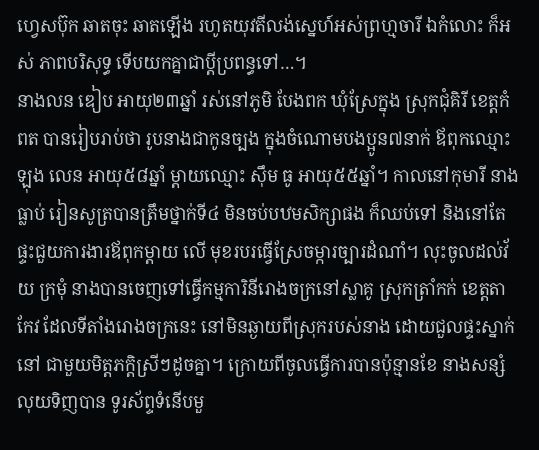ហ្វេសប៊ុក ឆាតចុះ ឆាតឡើង រហូតយុវតីលង់ស្នេហ៍អស់ព្រហ្មចារី ឯកំលោះ ក៏អស់ ភាពបរិសុទ្ធ ទើបយកគ្នាជាប្តីប្រពន្ធទៅ…។
នាងលន ឌៀប អាយុ២៣ឆ្នាំ រស់នៅភូមិ បែងពក ឃុំស្រែក្នុង ស្រុកជុំគិរី ខេត្តកំពត បានរៀបរាប់ថា រូបនាងជាកូនច្បង ក្នុងចំណោមបងប្អូន៧នាក់ ឪពុកឈ្មោះឡុង លេន អាយុ៥៨ឆ្នាំ ម្តាយឈ្មោះ ស៊ឹម ធូ អាយុ៥៥ឆ្នាំ។ កាលនៅកុមារី នាងធ្លាប់ រៀនសូត្របានត្រឹមថ្នាក់ទី៤ មិនចប់បឋមសិក្សាផង ក៏ឈប់ទៅ និងនៅតែផ្ទះជួយការងារឪពុកម្តាយ លើ មុខរបរធ្វើស្រែចម្ការច្បារដំណាំ។ លុះចូលដល់វ័យ ក្រមុំ នាងបានចេញទៅធ្វើកម្មការិនីរោងចក្រនៅស្លាគូ ស្រុកត្រាំកក់ ខេត្តតាកែវ ដែលទីតាំងរោងចក្រនេះ នៅមិនឆ្ងាយពីស្រុករបស់នាង ដោយជួលផ្ទះស្នាក់នៅ ជាមួយមិត្តភក្តិស្រីៗដូចគ្នា។ ក្រោយពីចូលធ្វើការបានប៉ុន្មានខែ នាងសន្សំលុយទិញបាន ទូរស័ព្ទទំនើបមួ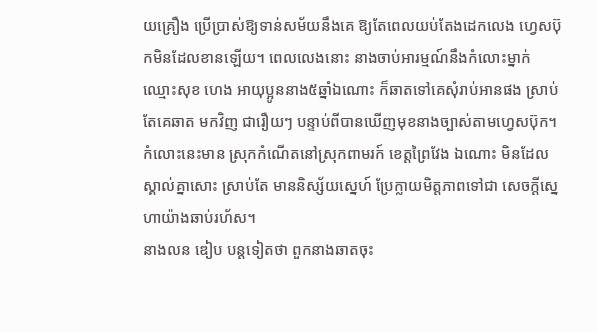យគ្រឿង ប្រើប្រាស់ឱ្យទាន់សម័យនឹងគេ ឱ្យតែពេលយប់តែងដេកលេង ហ្វេសប៊ុកមិនដែលខានឡើយ។ ពេលលេងនោះ នាងចាប់អារម្មណ៍នឹងកំលោះម្នាក់ ឈ្មោះសុខ ហេង អាយុប្អូននាង៥ឆ្នាំឯណោះ ក៏ឆាតទៅគេសុំរាប់អានផង ស្រាប់តែគេឆាត មកវិញ ជារឿយៗ បន្ទាប់ពីបានឃើញមុខនាងច្បាស់តាមហ្វេសប៊ុក។ កំលោះនេះមាន ស្រុកកំណើតនៅស្រុកពាមរក៍ ខេត្តព្រៃវែង ឯណោះ មិនដែលស្គាល់គ្នាសោះ ស្រាប់តែ មាននិស្ស័យស្នេហ៍ ប្រែក្លាយមិត្តភាពទៅជា សេចក្តីស្នេហាយ៉ាងឆាប់រហ័ស។
នាងលន ឌៀប បន្តទៀតថា ពួកនាងឆាតចុះ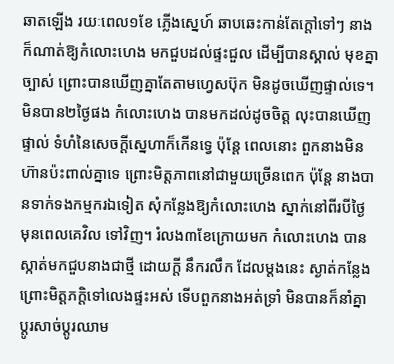ឆាតឡើង រយៈពេល១ខែ ភ្លើងស្នេហ៍ ឆាបឆេះកាន់តែក្តៅទៅៗ នាងក៏ណាត់ឱ្យកំលោះហេង មកជួបដល់ផ្ទះជួល ដើម្បីបានស្គាល់ មុខគ្នាច្បាស់ ព្រោះបានឃើញគ្នាតែតាមហ្វេសប៊ុក មិនដូចឃើញផ្ទាល់ទេ។ មិនបាន២ថ្ងៃផង កំលោះហេង បានមកដល់ដូចចិត្ត លុះបានឃើញផ្ទាល់ ទំហំនៃសេចក្តីស្នេហាក៏កើនទ្វេ ប៉ុន្តែ ពេលនោះ ពួកនាងមិនហ៊ានប៉ះពាល់គ្នាទេ ព្រោះមិត្តភាពនៅជាមួយច្រើនពេក ប៉ុន្តែ នាងបានទាក់ទងកម្មករឯទៀត សុំកន្លែងឱ្យកំលោះហេង ស្នាក់នៅពីរបីថ្ងៃ មុនពេលគេវិល ទៅវិញ។ រំលង៣ខែក្រោយមក កំលោះហេង បានស្កាត់មកជួបនាងជាថ្មី ដោយក្តី នឹករលឹក ដែលម្តងនេះ ស្ងាត់កន្លែង ព្រោះមិត្តភក្តិទៅលេងផ្ទះអស់ ទើបពួកនាងអត់ទ្រាំ មិនបានក៏នាំគ្នាប្តូរសាច់ប្តូរឈាម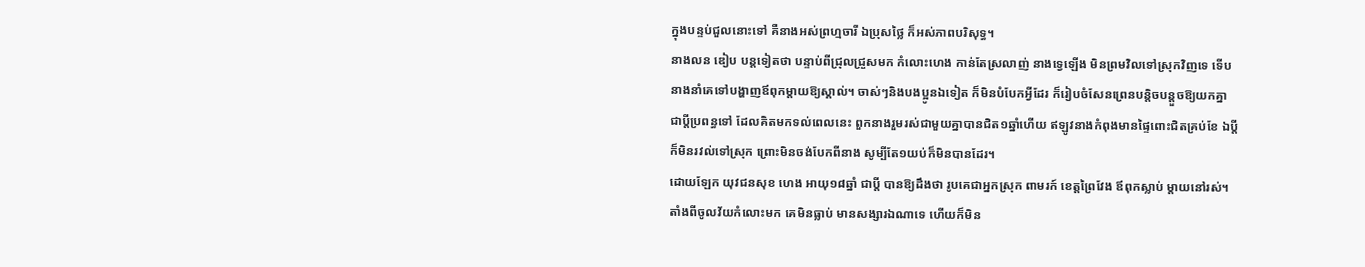ក្នុងបន្ទប់ជួលនោះទៅ គឺនាងអស់ព្រហ្មចារី ឯប្រុសថ្លៃ ក៏អស់ភាពបរិសុទ្ធ។
នាងលន ឌៀប បន្តទៀតថា បន្ទាប់ពីជ្រុលជ្រួសមក កំលោះហេង កាន់តែស្រលាញ់ នាងទ្វេឡើង មិនព្រមវិលទៅស្រុកវិញទេ ទើបនាងនាំគេទៅបង្ហាញឪពុកម្តាយឱ្យស្គាល់។ ចាស់ៗនិងបងប្អូនឯទៀត ក៏មិនបំបែកអ្វីដែរ ក៏រៀបចំសែនព្រេនបន្តិចបន្តួចឱ្យយកគ្នា ជាប្តីប្រពន្ធទៅ ដែលគិតមកទល់ពេលនេះ ពួកនាងរួមរស់ជាមួយគ្នាបានជិត១ឆ្នាំហើយ ឥឡូវនាងកំពុងមានផ្ទៃពោះជិតគ្រប់ខែ ឯប្តីក៏មិនរវល់ទៅស្រុក ព្រោះមិនចង់បែកពីនាង សូម្បីតែ១យប់ក៏មិនបានដែរ។
ដោយឡែក យុវជនសុខ ហេង អាយុ១៨ឆ្នាំ ជាប្តី បានឱ្យដឹងថា រូបគេជាអ្នកស្រុក ពាមរក៍ ខេត្តព្រៃវែង ឪពុកស្លាប់ ម្តាយនៅរស់។ តាំងពីចូលវ័យកំលោះមក គេមិនធ្លាប់ មានសង្សារឯណាទេ ហើយក៏មិន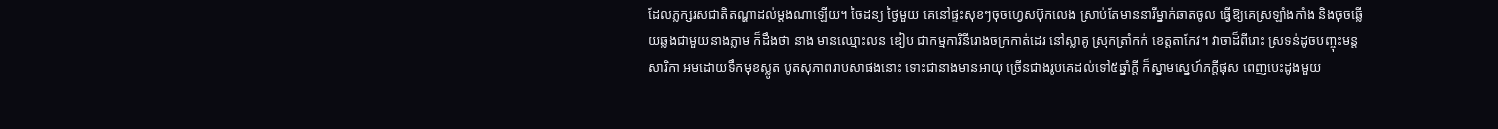ដែលភ្លក្សរសជាតិតណ្ហាដល់ម្តងណាឡើយ។ ចៃដន្យ ថ្ងៃមួយ គេនៅផ្ទះសុខៗចុចហ្វេសប៊ុកលេង ស្រាប់តែមាននារីម្នាក់ឆាតចូល ធ្វើឱ្យគេស្រឡាំងកាំង និងចុចឆ្លើយឆ្លងជាមួយនាងភ្លាម ក៏ដឹងថា នាង មានឈ្មោះលន ឌៀប ជាកម្មការិនីរោងចក្រកាត់ដេរ នៅស្លាគូ ស្រុកត្រាំកក់ ខេត្តតាកែវ។ វាចាដ៏ពីរោះ ស្រទន់ដូចបញ្ចុះមន្តសារិកា អមដោយទឹកមុខស្លូត បូតសុភាពរាបសាផងនោះ ទោះជានាងមានអាយុ ច្រើនជាងរូបគេដល់ទៅ៥ឆ្នាំក្តី ក៏ស្នាមស្នេហ៍ភក្តីផុស ពេញបេះដូងមួយ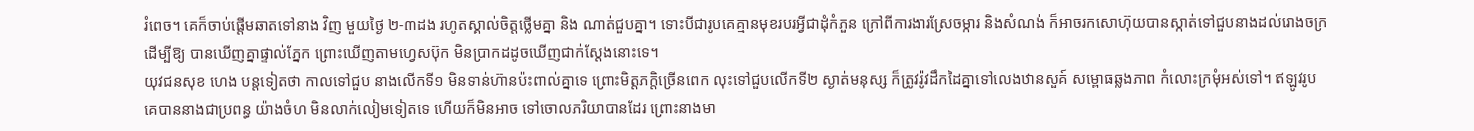រំពេច។ គេក៏ចាប់ផ្តើមឆាតទៅនាង វិញ មួយថ្ងៃ ២-៣ដង រហូតស្គាល់ចិត្តថ្លើមគ្នា និង ណាត់ជួបគ្នា។ ទោះបីជារូបគេគ្មានមុខរបរអ្វីជាដុំកំភួន ក្រៅពីការងារស្រែចម្ការ និងសំណង់ ក៏អាចរកសោហ៊ុយបានស្កាត់ទៅជួបនាងដល់រោងចក្រ ដើម្បីឱ្យ បានឃើញគ្នាផ្ទាល់ភ្នែក ព្រោះឃើញតាមហ្វេសប៊ុក មិនប្រាកដដូចឃើញជាក់ស្តែងនោះទេ។
យុវជនសុខ ហេង បន្តទៀតថា កាលទៅជួប នាងលើកទី១ មិនទាន់ហ៊ានប៉ះពាល់គ្នាទេ ព្រោះមិត្តភក្តិច្រើនពេក លុះទៅជួបលើកទី២ ស្ងាត់មនុស្ស ក៏ត្រូវរ៉ូវដឹកដៃគ្នាទៅលេងឋានសួគ៍ សម្ពោធឆ្លងភាព កំលោះក្រមុំអស់ទៅ។ ឥឡូវរូបគេបាននាងជាប្រពន្ធ យ៉ាងចំហ មិនលាក់លៀមទៀតទេ ហើយក៏មិនអាច ទៅចោលភរិយាបានដែរ ព្រោះនាងមា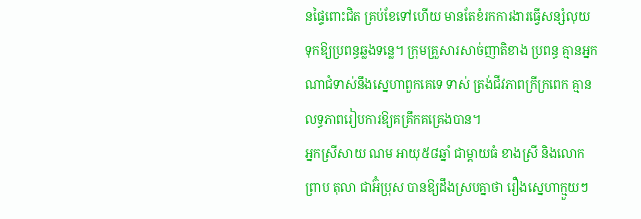នផ្ទៃពោះជិត គ្រប់ខែទៅហើយ មានតែខំរកការងារធ្វើសន្សំលុយ ទុកឱ្យប្រពន្ធឆ្លងទន្លេ។ ក្រុមគ្រួសារសាច់ញាតិខាង ប្រពន្ធ គ្មានអ្នកណាជំទាស់នឹងស្នេហាពួកគេទេ ទាស់ ត្រង់ជីវភាពក្រីក្រពេក គ្មានលទ្ធភាពរៀបការឱ្យគគ្រឹកគគ្រេងបាន។
អ្នកស្រីសាយ ណម អាយុ៥៨ឆ្នាំ ជាម្តាយធំ ខាងស្រី និងលោកព្រាប តុលា ជាអ៊ំប្រុស បានឱ្យដឹងស្របគ្នាថា រឿងស្នេហាក្មួយៗ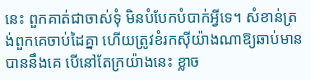នេះ ពួកគាត់ជាចាស់ទុំ មិនបំបែកបំបាក់អ្វីទេ។ សំខាន់ត្រង់ពួកគេចាប់ដៃគ្នា ហើយត្រូវខំរកស៊ីយ៉ាងណាឱ្យឆាប់មានបាននឹងគេ បើនៅតែក្រយ៉ាងនេះ ខ្លាច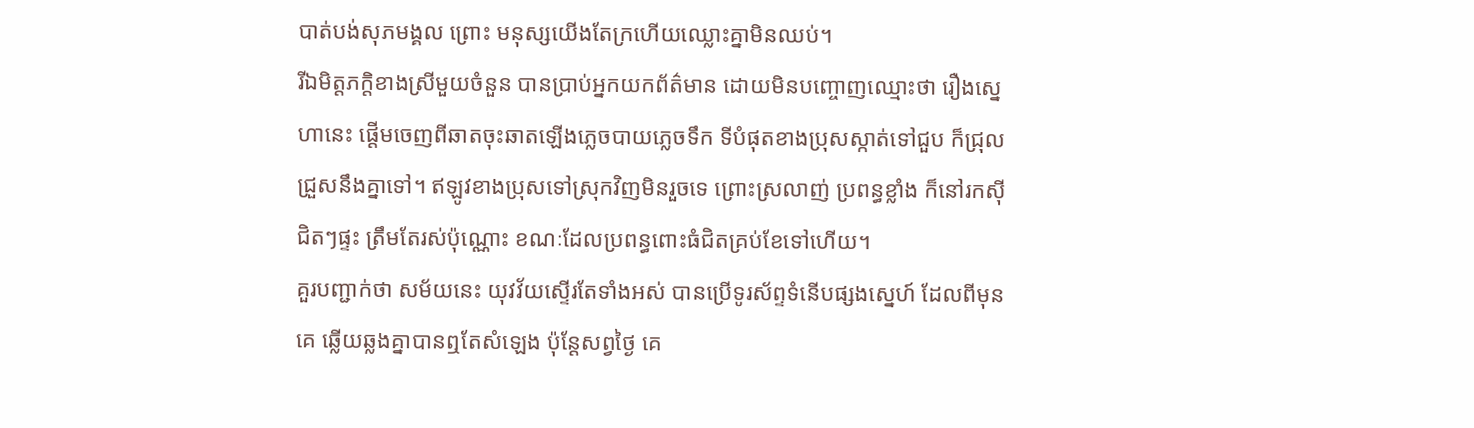បាត់បង់សុភមង្គល ព្រោះ មនុស្សយើងតែក្រហើយឈ្លោះគ្នាមិនឈប់។
រីឯមិត្តភក្តិខាងស្រីមួយចំនួន បានប្រាប់អ្នកយកព័ត៌មាន ដោយមិនបញ្ចោញឈ្មោះថា រឿងស្នេហានេះ ផ្តើមចេញពីឆាតចុះឆាតឡើងភ្លេចបាយភ្លេចទឹក ទីបំផុតខាងប្រុសស្កាត់ទៅជួប ក៏ជ្រុលជ្រួសនឹងគ្នាទៅ។ ឥឡូវខាងប្រុសទៅស្រុកវិញមិនរួចទេ ព្រោះស្រលាញ់ ប្រពន្ធខ្លាំង ក៏នៅរកស៊ីជិតៗផ្ទះ ត្រឹមតែរស់ប៉ុណ្ណោះ ខណៈដែលប្រពន្ធពោះធំជិតគ្រប់ខែទៅហើយ។
គួរបញ្ជាក់ថា សម័យនេះ យុវវ័យស្ទើរតែទាំងអស់ បានប្រើទូរស័ព្ទទំនើបផ្សងស្នេហ៍ ដែលពីមុន គេ ឆ្លើយឆ្លងគ្នាបានឮតែសំឡេង ប៉ុន្តែសព្វថ្ងៃ គេ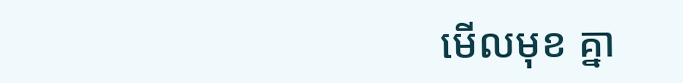មើលមុខ គ្នា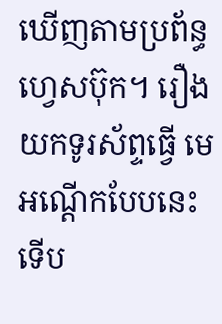ឃើញតាមប្រព័ន្ធហ្វេសប៊ុក។ រឿងយកទូរស័ព្ទធ្វើ មេអណ្តើកបែបនេះ ទើប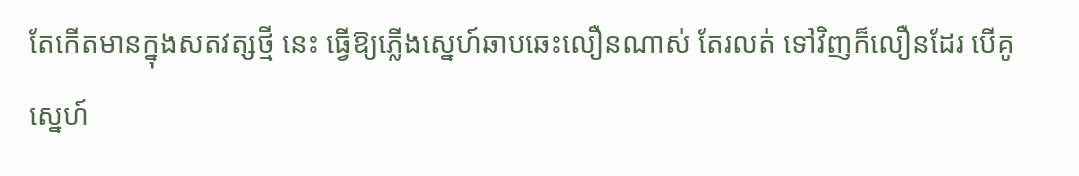តែកើតមានក្នុងសតវត្សថ្មី នេះ ធ្វើឱ្យភ្លើងស្នេហ៍ឆាបឆេះលឿនណាស់ តែរលត់ ទៅវិញក៏លឿនដែរ បើគូស្នេហ៍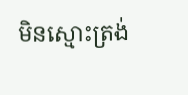មិនស្មោះត្រង់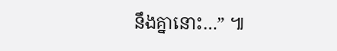នឹងគ្នានោះ…” ៕